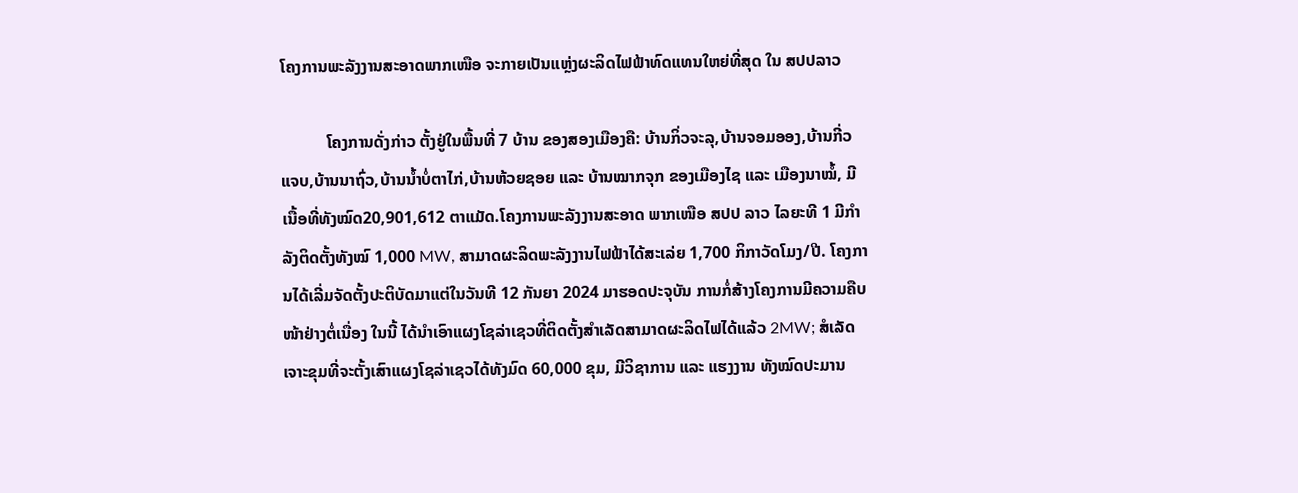ໂຄງການພະລັງງານສະອາດພາກເໜືອ ຈະກາຍເປັນແຫຼ່ງຜະລິດໄຟຟ້າທົດແທນໃຫຍ່ທີ່ສຸດ ໃນ ສປປລາວ

           ໂຄງການດັ່ງກ່າວ ຕັ້ງຢູ່ໃນພື້ນທີ່ 7 ບ້ານ ຂອງສອງເມືອງຄື: ບ້ານກິ່ວຈະລຸ,ບ້ານຈອມອອງ,ບ້ານກີ່ວແຈບ,ບ້ານນາຖົ່ວ,ບ້ານນໍ້າບໍ່ຕາໄກ່,ບ້ານຫ້ວຍຊອຍ ແລະ ບ້ານໝາກຈຸກ ຂອງເມືອງໄຊ ແລະ ເມືອງນາໝໍ້, ມີເນື້ອທີ່ທັງໝົດ20,901,612 ຕາແມັດ.ໂຄງການພະລັງງານສະອາດ ພາກເໜືອ ສປປ ລາວ ໄລຍະທີ 1 ມີກໍາລັງຕິດຕັ້ງທັງໝົ 1,000 MW, ສາມາດຜະລິດພະລັງງານໄຟຟ້າໄດ້ສະເລ່ຍ 1,700 ກິກາວັດໂມງ/ປີ. ໂຄງການໄດ້ເລີ່ມຈັດຕັ້ງປະຕິບັດມາແຕ່ໃນວັນທີ 12 ກັນຍາ 2024 ມາຮອດປະຈຸບັນ ການກໍ່ສ້າງໂຄງການມີຄວາມຄືບໜ້າຢ່າງຕໍ່ເນື່ອງ ໃນນີ້ ໄດ້ນຳເອົາແຜງໂຊລ່າເຊວທີ່ຕິດຕັ້ງສໍາເລັດສາມາດຜະລິດໄຟໄດ້ແລ້ວ 2MW; ສໍເລັດເຈາະຂຸມທີ່ຈະຕັ້ງເສົາແຜງໂຊລ່າເຊວໄດ້ທັງມົດ 60,000 ຂຸມ, ມີວິຊາການ ແລະ ແຮງງານ ທັງໝົດປະມານ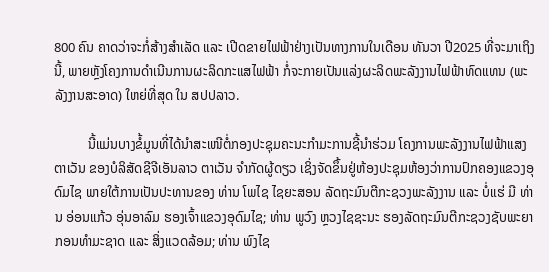800 ຄົນ ຄາດວ່າຈະກໍ່ສ້າງສຳເລັດ ແລະ ເປີດຂາຍໄຟຟ້າຢ່າງເປັນທາງການໃນເດືອນ ທັນວາ ປີ2025 ທີ່ຈະມາເຖິງນີ້, ພາຍຫຼັງໂຄງການດຳເນີນການຜະລິດກະແສໄຟຟ້າ ກໍ່ຈະກາຍເປັນແລ່ງຜະລິດພະລັງງານໄຟຟ້າທົດແທນ (ພະລັງງານສະອາດ) ໃຫຍ່ທີ່ສຸດ ໃນ ສປປລາວ.

          ນີ້ແມ່ນບາງຂໍ້ມູນທີ່ໄດ້ນຳສະເໜີຕໍ່ກອງປະຊຸມຄະນະກຳມະການຊີ້ນໍາຮ່ວມ ໂຄງການພະລັງງານໄຟຟ້າແສງຕາເວັນ ຂອງບໍລິສັດຊີຈີເອັນລາວ ຕາເວັນ ຈຳກັດຜູ້ດຽວ ເຊິ່ງຈັດຂຶ້ນຢູ່ຫ້ອງປະຊຸມຫ້ອງວ່າການປົກຄອງແຂວງອຸດົມໄຊ ພາຍໃຕ້ການເປັນປະທານຂອງ ທ່ານ ໂພໄຊ ໄຊຍະສອນ ລັດຖະມົນຕີກະຊວງພະລັງງານ ແລະ ບໍ່ແຮ່ ມີ ທ່ານ ອ່ອນແກ້ວ ອຸ່ນອາລົມ ຮອງເຈົ້າແຂວງອຸດົມໄຊ; ທ່ານ ພູວົງ ຫຼວງໄຊຊະນະ ຮອງລັດຖະມົນຕີກະຊວງຊັບພະຍາກອນທໍາມະຊາດ ແລະ ສິ່ງແວດລ້ອມ; ທ່ານ ພົງໄຊ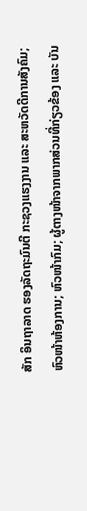ສັກ ອິນຖາລາດ ຮອງລັດຖະມົນຕີ ກະຊວງແຮງງານ ແລະ ສະຫວັດດີການສັງຄົມ; ຫົວໜ້າຫ້ອງການ; ຫົວໜ້າກົມ; ຜູ້ຕາງໜ້າຈາກພາກສ່ວນທີ່ກ່ຽວຂ້ອງ ແລະ ບັນ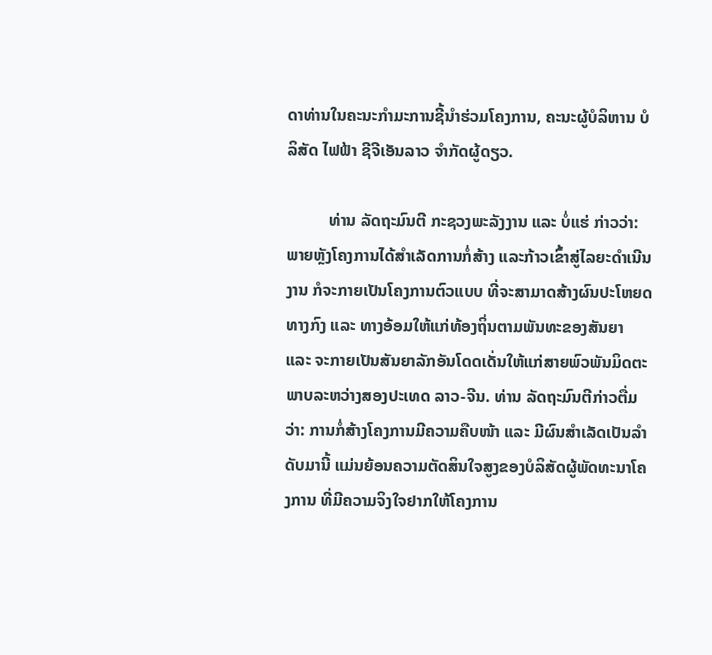ດາທ່ານໃນຄະນະກໍາມະການຊີ້ນຳຮ່ວມໂຄງການ, ຄະນະຜູ້ບໍລິຫານ ບໍລິສັດ ໄຟຟ້າ ຊີຈີເອັນລາວ ຈໍາກັດຜູ້ດຽວ.

          ທ່ານ ລັດຖະມົນຕີ ກະຊວງພະລັງງານ ແລະ ບໍ່ແຮ່ ກ່າວວ່າ: ພາຍຫຼັງໂຄງການໄດ້ສໍາເລັດການກໍ່ສ້າງ ແລະກ້າວເຂົ້າສູ່ໄລຍະດໍາເນີນງານ ກໍຈະກາຍເປັນໂຄງການຕົວແບບ ທີ່ຈະສາມາດສ້າງຜົນປະໂຫຍດທາງກົງ ແລະ ທາງອ້ອມໃຫ້ແກ່ທ້ອງຖິ່ນຕາມພັນທະຂອງສັນຍາ ແລະ ຈະກາຍເປັນສັນຍາລັກອັນໂດດເດັ່ນໃຫ້ແກ່ສາຍພົວພັນມິດຕະພາບລະຫວ່າງສອງປະເທດ ລາວ-ຈີນ. ທ່ານ ລັດຖະມົນຕີກ່າວຕື່ມວ່າ: ການກໍ່ສ້າງໂຄງການມີຄວາມຄືບໜ້າ ແລະ ມີຜົນສຳເລັດເປັນລຳດັບມານີ້ ແມ່ນຍ້ອນຄວາມຕັດສິນໃຈສູງຂອງບໍລິສັດຜູ້ພັດທະນາໂຄງການ ທີ່ມີຄວາມຈິງໃຈຢາກໃຫ້ໂຄງການ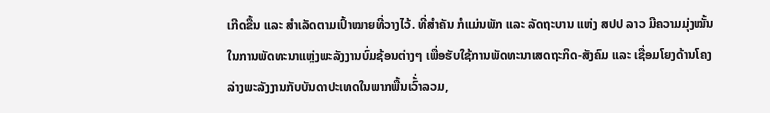ເກີດຂື້ນ ແລະ ສຳເລັດຕາມເປົ້າໝາຍທີ່ວາງໄວ້. ທີ່ສຳຄັນ ກໍແມ່ນພັກ ແລະ ລັດຖະບານ ແຫ່ງ ສປປ ລາວ ມີຄວາມມຸ່ງໝັ້ນ ໃນການພັດທະນາແຫຼ່ງພະລັງງານບົ່ມຊ້ອນຕ່າງໆ ເພື່ອຮັບໃຊ້ການພັດທະນາເສດຖະກິດ-ສັງຄົມ ແລະ ເຊື່ອມໂຍງດ້ານໂຄງລ່າງພະລັງງານກັບບັນດາປະເທດໃນພາກພື້ນເວົ້່າລວມ,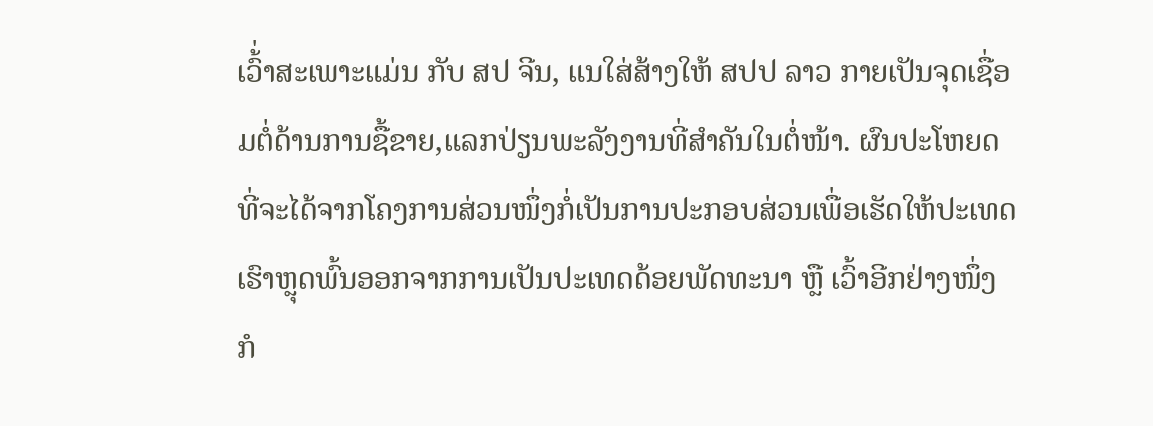ເວົ້່າສະເພາະແມ່ນ ກັບ ສປ ຈີນ, ແນໃສ່ສ້າງໃຫ້ ສປປ ລາວ ກາຍເປັນຈຸດເຊື່ອມຕໍ່ດ້ານການຊື້ຂາຍ,ແລກປ່ຽນພະລັງງານທີ່ສໍາຄັນໃນຕໍ່ໜ້າ. ຜົນປະໂຫຍດທີ່ຈະໄດ້ຈາກໂຄງການສ່ວນໜຶ່ງກໍ່ເປັນການປະກອບສ່ວນເພື່ອເຮັດໃຫ້ປະເທດເຮົາຫຼຸດພົ້ນອອກຈາກການເປັນປະເທດດ້ອຍພັດທະນາ ຫຼື ເວົ້າອີກຢ່າງໜຶ່ງ ກໍ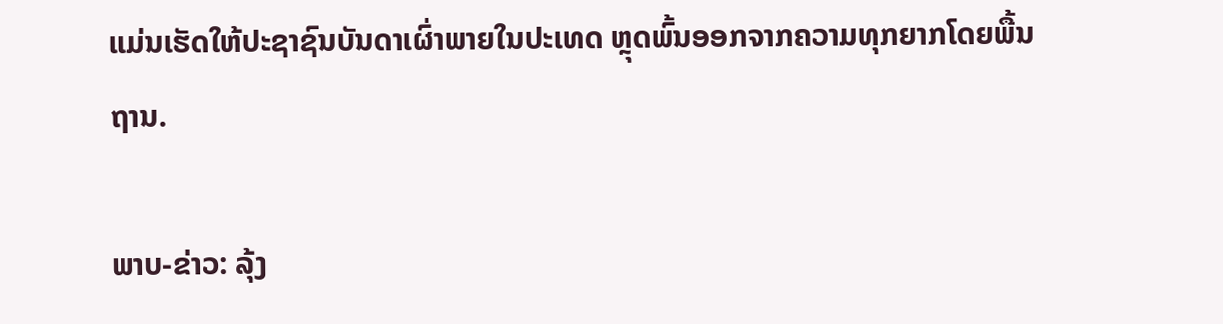ແມ່ນເຮັດໃຫ້ປະຊາຊົນບັນດາເຜົ່າພາຍໃນປະເທດ ຫຼຸດພົ້ນອອກຈາກຄວາມທຸກຍາກໂດຍພື້ນຖານ.

ພາບ-ຂ່າວ: ລຸ້ງ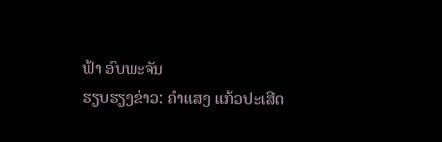ຟ້າ ອົບພະຈັນ
ຮຽບຮຽງຂ່າວ: ຄຳແສງ ແກ້ວປະເສີດ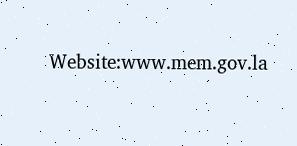Website:www.mem.gov.la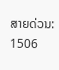ສາຍດ່ວນ: 1506